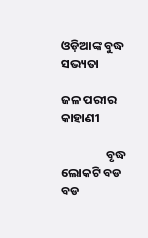ଓଡ଼ିଆଙ୍କ ବୁଦ୍ଧ ସଭ୍ୟତା

ଜଳ ପରୀର କାହାଣୀ

                ବୃଦ୍ଧ ଲୋକଟି ବଡ ବଡ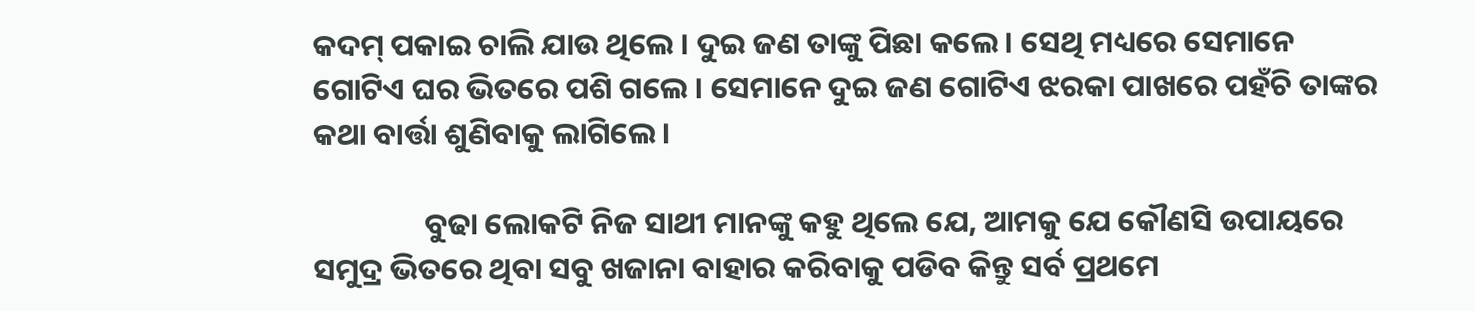କଦମ୍ ପକାଇ ଚାଲି ଯାଉ ଥିଲେ । ଦୁଇ ଜଣ ତାଙ୍କୁ ପିଛା କଲେ । ସେଥି ମଧ୍ୟରେ ସେମାନେ ଗୋଟିଏ ଘର ଭିତରେ ପଶି ଗଲେ । ସେମାନେ ଦୁଇ ଜଣ ଗୋଟିଏ ଝରକା ପାଖରେ ପହଁଚି ତାଙ୍କର କଥା ବାର୍ତ୍ତା ଶୁଣିବାକୁ ଲାଗିଲେ ।

                ବୁଢା ଲୋକଟି ନିଜ ସାଥୀ ମାନଙ୍କୁ କହୁ ଥିଲେ ଯେ, ଆମକୁ ଯେ କୌଣସି ଉପାୟରେ ସମୁଦ୍ର ଭିତରେ ଥିବା ସବୁ ଖଜାନା ବାହାର କରିବାକୁ ପଡିବ କିନ୍ତୁ ସର୍ବ ପ୍ରଥମେ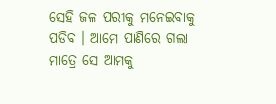ସେହି ଜଳ ପରୀକୁ ମନେଇବାକୁ ପଡିବ । ଆମେ ପାଣିରେ ଗଲା ମାତ୍ରେ ସେ ଆମକୁ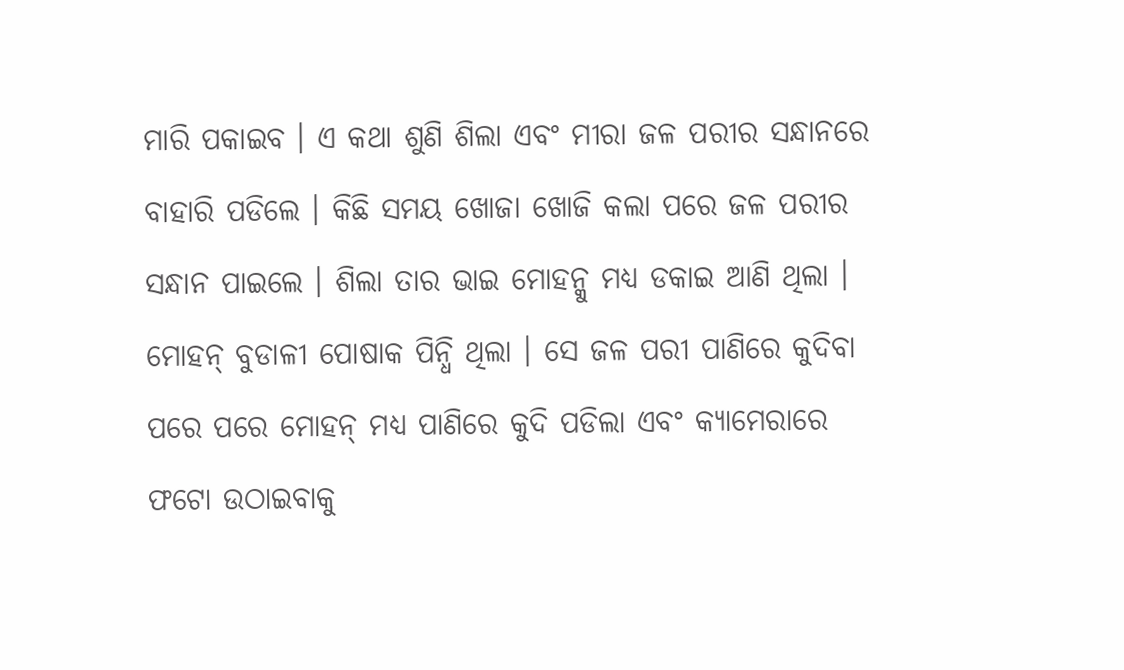ମାରି ପକାଇବ । ଏ କଥା ଶୁଣି ଶିଲା ଏବଂ ମୀରା ଜଳ ପରୀର ସନ୍ଧାନରେ ବାହାରି ପଡିଲେ । କିଛି ସମୟ ଖୋଜା ଖୋଜି କଲା ପରେ ଜଳ ପରୀର ସନ୍ଧାନ ପାଇଲେ । ଶିଲା ତାର ଭାଇ ମୋହନ୍କୁ ମଧ୍ୟ ଡକାଇ ଆଣି ଥିଲା । ମୋହନ୍ ବୁଡାଳୀ ପୋଷାକ ପିନ୍ଧି ଥିଲା । ସେ ଜଳ ପରୀ ପାଣିରେ କୁଦିବା ପରେ ପରେ ମୋହନ୍ ମଧ୍ୟ ପାଣିରେ କୁଦି ପଡିଲା ଏବଂ କ୍ୟାମେରାରେ ଫଟୋ ଉଠାଇବାକୁ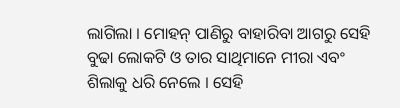ଲାଗିଲା । ମୋହନ୍ ପାଣିରୁ ବାହାରିବା ଆଗରୁ ସେହି ବୁଢା ଲୋକଟି ଓ ତାର ସାଥିମାନେ ମୀରା ଏବଂ ଶିଲାକୁ ଧରି ନେଲେ । ସେହି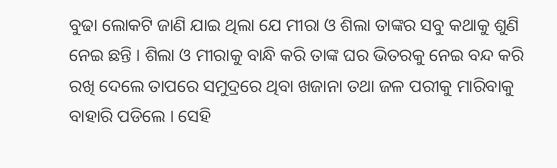ବୁଢା ଲୋକଟି ଜାଣି ଯାଇ ଥିଲା ଯେ ମୀରା ଓ ଶିଲା ତାଙ୍କର ସବୁ କଥାକୁ ଶୁଣି ନେଇ ଛନ୍ତି । ଶିଲା ଓ ମୀରାକୁ ବାନ୍ଧି କରି ତାଙ୍କ ଘର ଭିତରକୁ ନେଇ ବନ୍ଦ କରି ରଖି ଦେଲେ ତାପରେ ସମୁଦ୍ରରେ ଥିବା ଖଜାନା ତଥା ଜଳ ପରୀକୁ ମାରିବାକୁ ବାହାରି ପଡିଲେ । ସେହି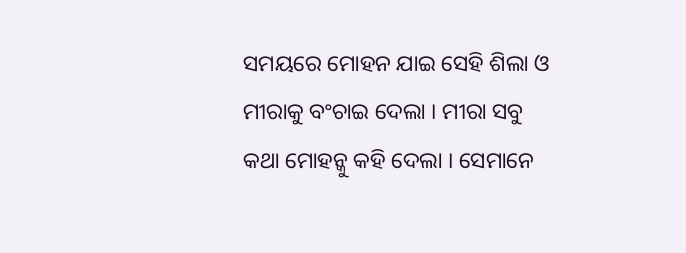ସମୟରେ ମୋହନ ଯାଇ ସେହି ଶିଲା ଓ ମୀରାକୁ ବଂଚାଇ ଦେଲା । ମୀରା ସବୁ କଥା ମୋହନ୍କୁ କହି ଦେଲା । ସେମାନେ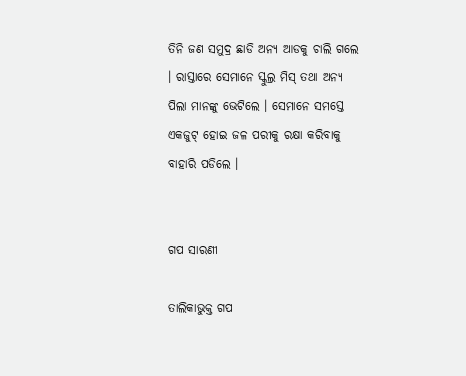ତିନି ଜଣ ସମୁଦ୍ର ଛାଡି ଅନ୍ୟ ଆଡକୁ ଚାଲି ଗଲେ । ରାସ୍ତାରେ ସେମାନେ ସ୍କୁଲ୍ର ମିସ୍ ତଥା ଅନ୍ୟ ପିଲା ମାନଙ୍କୁ ଭେଟିଲେ । ସେମାନେ ସମସ୍ତେ ଏକଜୁଟ୍ ହୋଇ ଜଳ ପରୀକୁ ରକ୍ଷା କରିବାକୁ ବାହାରି ପଡିଲେ ।


ଗପ ସାରଣୀ

ତାଲିକାଭୁକ୍ତ ଗପ